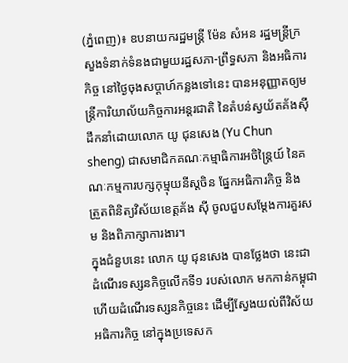(ភ្នំពេញ)៖ ឧបនាយករដ្ឋមន្ត្រី ម៉ែន សំអន រដ្ឋមន្ត្រីក្រសួងទំនាក់ទំនងជាមួយរដ្ឋសភា-ព្រឹទ្ធសភា និងអធិការកិច្ច នៅថ្ងៃចុងសប្តាហ៍កន្លងទៅនេះ បានអនុញ្ញាតឲ្យមន្រ្តីការិយាល័យកិច្ចការអន្តរជាតិ នៃតំបន់ស្វយ័តគ័ងស៊ី ដឹកនាំដោយលោក យូ ជុនសេង (Yu Chun sheng) ជាសមាជិកគណៈកម្មាធិការអចិន្ត្រៃយ៍ នៃគណៈកម្មការបក្សកុម្មុយនីស្តចិន ផ្នែកអធិការកិច្ច និង ត្រួតពិនិត្យវិស័យខេត្តគ័ង ស៊ី ចូលជួបសម្តែងការគួរសម និងពិភាក្សាការងារ។
ក្នុងជំនួបនេះ លោក យូ ជុនសេង បានថ្លែងថា នេះជាដំណើរទស្សនកិច្ចលើកទី១ របស់លោក មកកាន់កម្ពុជា ហើយដំណើរទស្សនកិច្ចនេះ ដើម្បីស្វែងយល់ពីវិស័យអធិការកិច្ច នៅក្នុងប្រទេសក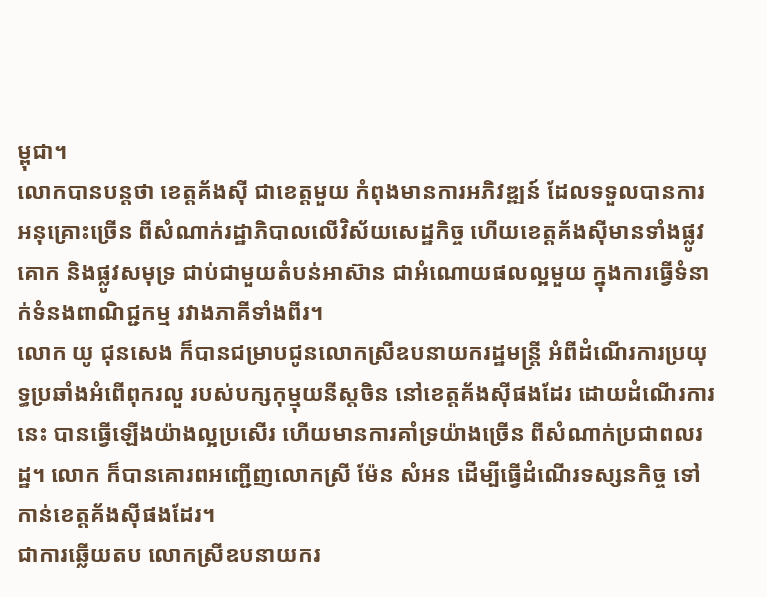ម្ពុជា។
លោកបានបន្តថា ខេត្តគ័ងស៊ី ជាខេត្តមួយ កំពុងមានការអភិវឌ្ឍន៍ ដែលទទួលបានការអនុគ្រោះច្រើន ពីសំណាក់រដ្ឋាភិបាលលើវិស័យសេដ្ឋកិច្ច ហើយខេត្តគ័ងស៊ីមានទាំងផ្លូវគោក និងផ្លូវសមុទ្រ ជាប់ជាមួយតំបន់អាស៊ាន ជាអំណោយផលល្អមួយ ក្នុងការធ្វើទំនាក់ទំនងពាណិជ្ជកម្ម រវាងភាគីទាំងពីរ។
លោក យូ ជុនសេង ក៏បានជម្រាបជូនលោកស្រីឧបនាយករដ្ឋមន្ត្រី អំពីដំណើរការប្រយុទ្ធប្រឆាំងអំពើពុករលួ របស់បក្សកុម្មុយនីស្តចិន នៅខេត្តគ័ងស៊ីផងដែរ ដោយដំណើរការនេះ បានធ្វើឡើងយ៉ាងល្អប្រសើរ ហើយមានការគាំទ្រយ៉ាងច្រើន ពីសំណាក់ប្រជាពលរដ្ឋ។ លោក ក៏បានគោរពអញ្ជើញលោកស្រី ម៉ែន សំអន ដើម្បីធ្វើដំណើរទស្សនកិច្ច ទៅកាន់ខេត្តគ័ងស៊ីផងដែរ។
ជាការឆ្លើយតប លោកស្រីឧបនាយករ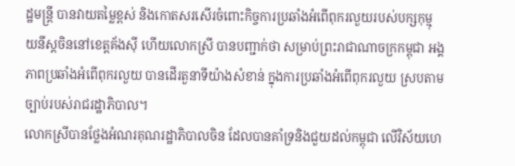ដ្ឋមន្ត្រី បានវាយតម្លៃខ្ពស់ និងកោតសរសើរចំពោះកិច្ចការប្រឆាំងអំពើពុករលួយរបស់បក្សកុម្មុ យនីស្តចិននៅខេត្តគ័ងស៊ី ហើយលោកស្រី បានបញ្ជាក់ថា សម្រាប់ព្រះរាជាណាចក្រកម្ពុជា អង្គភាពប្រឆាំងអំពើពុករលួយ បានដើរតួនាទីយ៉ាងសំខាន់ ក្នុងការប្រឆាំងអំពើពុករលួយ ស្របតាមច្បាប់របស់រាជរដ្ឋាភិបាល។
លោកស្រីបានថ្លែងអំណរគុណរដ្ឋាភិបាលចិន ដែលបានគាំទ្រនិងជួយដល់កម្ពុជា លើវិស័យហេ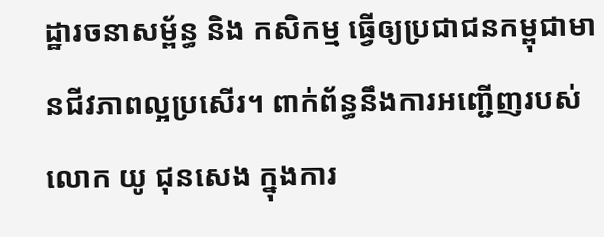ដ្ឋារចនាសម្ព័ន្ធ និង កសិកម្ម ធ្វើឲ្យប្រជាជនកម្ពុជាមានជីវភាពល្អប្រសើរ។ ពាក់ព័ន្ធនឹងការអញ្ជើញរបស់លោក យូ ជុនសេង ក្នុងការ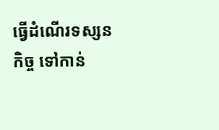ធ្វើដំណើរទស្សនកិច្ច ទៅកាន់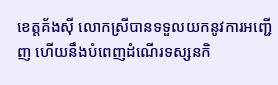ខេត្តគ័ងស៊ី លោកស្រីបានទទួលយកនូវការអញ្ជើញ ហើយនឹងបំពេញដំណើរទស្សនកិ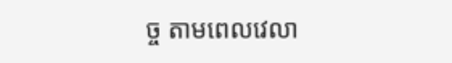ច្ច តាមពេលវេលា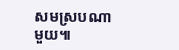សមស្របណាមួយ៕